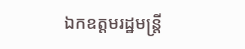ឯកឧត្តមរដ្ឋមន្ត្រី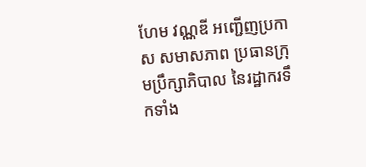ហែម វណ្ណឌី អញ្ជើញប្រកាស សមាសភាព ប្រធានក្រុមប្រឹក្សាភិបាល នៃរដ្ឋាករទឹកទាំង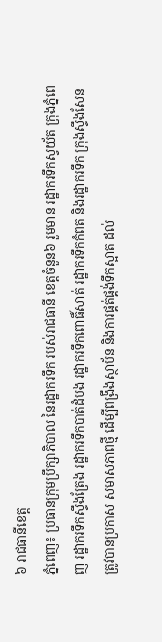៦ រាជធានីខេត្ត
ភ្នំពេញ៖ ប្រធានក្រុមប្រឹក្សាភិបាល នៃរដ្ឋាករទឹក របស់រាជធានី ខេត្តចំនួន៦ រួមមាន រដ្ឋាករទឹកស្វយ័ត ក្រុងភ្នំពេញ រដ្ឋាករទឹកស្ទឹងត្រែង រដ្ឋាករទឹកបាត់ដំបង រដ្ឋាករទឹកពោធិ៍សាត់ រដ្ឋាករទឹកកំពត និងរដ្ឋាករទឹក ក្រុងស្ទឹងសែន ត្រូវបានប្រកាស សមាសភាពថ្មី ដើម្បីពង្រឹងស្ថាប័ន និងការផ្គត់ផ្គង់ទឹកស្អាត ដល់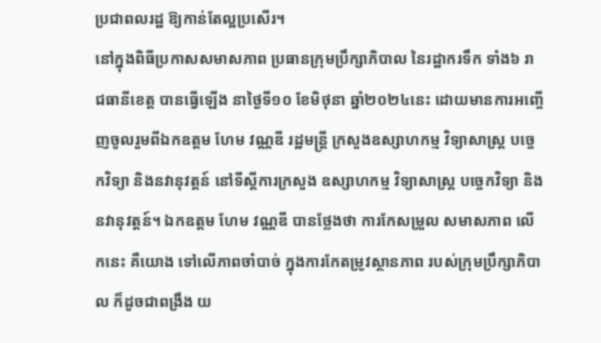ប្រជាពលរដ្ឋ ឱ្យកាន់តែល្អប្រសើរ។
នៅក្នុងពិធីប្រកាសសមាសភាព ប្រធានក្រុមប្រឹក្សាភិបាល នៃរដ្ឋាករទឹក ទាំង៦ រាជធានីខេត្ត បានធ្វើឡើង នាថ្ងៃទី១០ ខែមិថុនា ឆ្នាំ២០២៤នេះ ដោយមានការអញ្ចើញចូលរួមពីឯកឧត្តម ហែម វណ្ណឌី រដ្ឋមន្រ្តី ក្រសួងឧស្សាហកម្ម វិទ្យាសាស្ត្រ បច្ចេកវិទ្យា និងនវានុវត្តន៍ នៅទីស្តីការក្រសួង ឧស្សាហកម្ម វិទ្យាសាស្ត្រ បច្ចេកវិទ្យា និងនវានុវត្តន៍។ ឯកឧត្តម ហែម វណ្ណឌី បានថ្លែងថា ការកែសម្រួល សមាសភាព លើកនេះ គឺយោង ទៅលើភាពចាំបាច់ ក្នុងការកែតម្រូវស្ថានភាព របស់ក្រុមប្រឹក្សាភិបាល ក៏ដូចជាពង្រឹង យ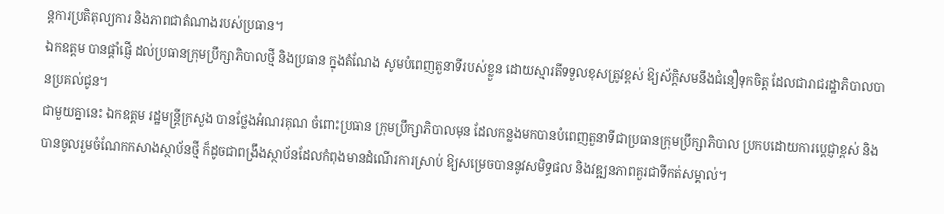ន្តការប្រតិតុល្យការ និងភាពជាតំណាងរបស់ប្រធាន។
ឯកឧត្តម បានផ្តាំផ្ញើ ដល់ប្រធានក្រុមប្រឹក្សាភិបាលថ្មី និងប្រធាន ក្នុងតំណែង សូមបំពេញតួនាទីរបស់ខ្លួន ដោយស្មារតីទទួលខុសត្រូវខ្ពស់ ឱ្យស័ក្តិសមនឹងជំនឿទុកចិត្ត ដែលជារាជរដ្ឋាភិបាលបានប្រគល់ជូន។
ជាមួយគ្នានេះ ឯកឧត្តម រដ្ឋមន្រ្តីក្រសួង បានថ្លែងអំណរគុណ ចំពោះប្រធាន ក្រុមប្រឹក្សាភិបាលមុន ដែលកន្លងមកបានបំពេញតួនាទីជាប្រធានក្រុមប្រឹក្សាភិបាល ប្រកបដោយការប្តេជ្ញាខ្ពស់ និងបានចូលរួមចំណែកកសាងស្ថាប័នថ្មី ក៏ដូចជាពង្រឹងស្ថាប័នដែលកំពុងមានដំណើរការស្រាប់ ឱ្យសម្រេចបាននូវសមិទ្ធផល និងវឌ្ឍនភាពគួរជាទីកត់សម្គាល់។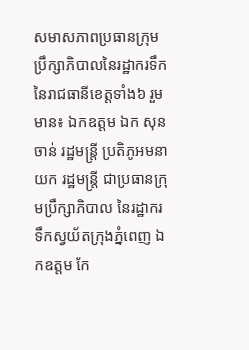សមាសភាពប្រធានក្រុមប្រឹក្សាភិបាលនៃរដ្ឋាករទឹក នៃរាជធានីខេត្តទាំង៦ រួមមាន៖ ឯកឧត្តម ឯក សុនចាន់ រដ្ឋមន្រ្តី ប្រតិភូអមនាយក រដ្ឋមន្រ្តី ជាប្រធានក្រុមប្រឹក្សាភិបាល នៃរដ្ឋាករទឹកស្វយ័តក្រុងភ្នំពេញ ឯកឧត្តម កែ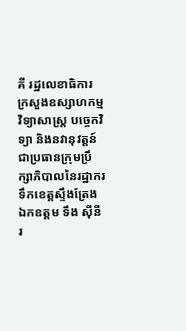គី រដ្ឋលេខាធិការ ក្រសួងឧស្សាហកម្ម វិទ្យាសាស្រ្ត បច្ចេកវិទ្យា និងនវានុវត្តន៍ ជាប្រធានក្រុមប្រឹក្សាភិបាលនៃរដ្ឋាករទឹកខេត្តស្ទឹងត្រែង ឯកឧត្តម ទឹង ស៊ីនី រ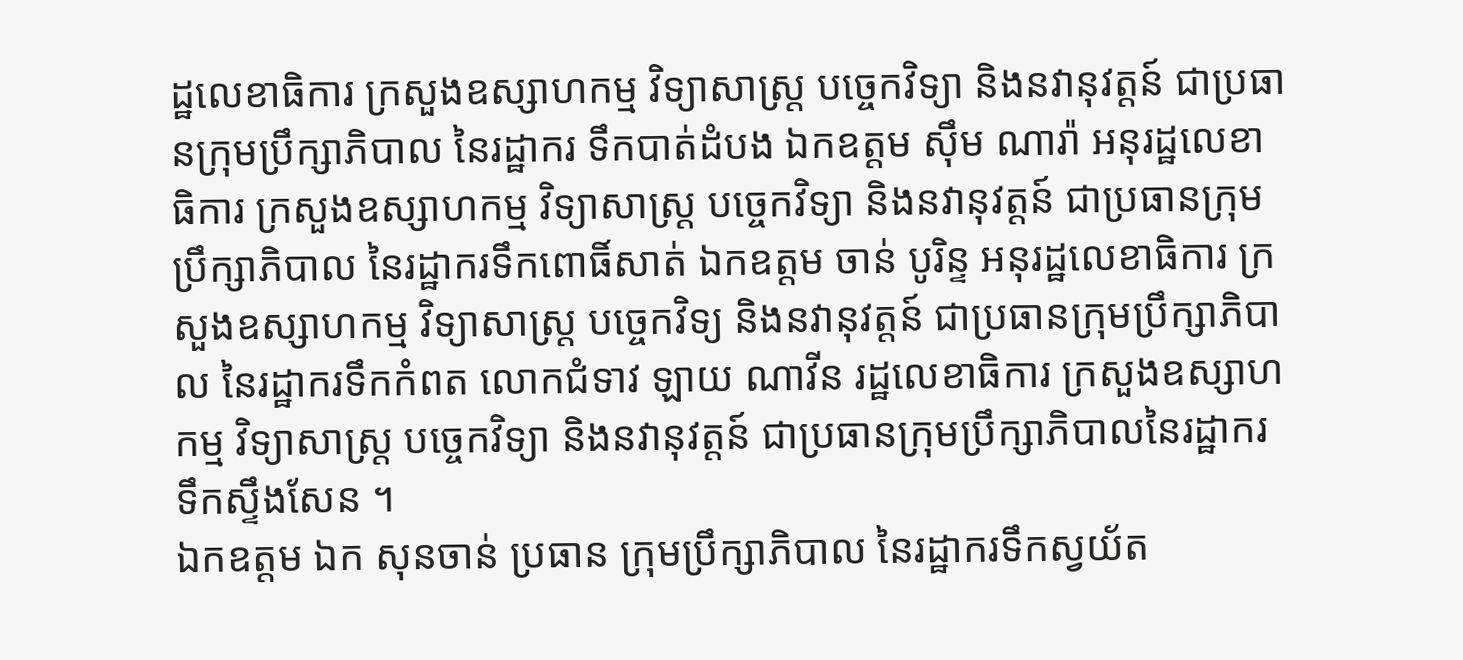ដ្ឋលេខាធិការ ក្រសួងឧស្សាហកម្ម វិទ្យាសាស្រ្ត បច្ចេកវិទ្យា និងនវានុវត្តន៍ ជាប្រធានក្រុមប្រឹក្សាភិបាល នៃរដ្ឋាករ ទឹកបាត់ដំបង ឯកឧត្តម ស៊ឹម ណារ៉ា អនុរដ្ឋលេខាធិការ ក្រសួងឧស្សាហកម្ម វិទ្យាសាស្រ្ត បច្ចេកវិទ្យា និងនវានុវត្តន៍ ជាប្រធានក្រុមប្រឹក្សាភិបាល នៃរដ្ឋាករទឹកពោធិ៍សាត់ ឯកឧត្តម ចាន់ បូរិន្ទ អនុរដ្ឋលេខាធិការ ក្រសួងឧស្សាហកម្ម វិទ្យាសាស្រ្ត បច្ចេកវិទ្យ និងនវានុវត្តន៍ ជាប្រធានក្រុមប្រឹក្សាភិបាល នៃរដ្ឋាករទឹកកំពត លោកជំទាវ ឡាយ ណាវីន រដ្ឋលេខាធិការ ក្រសួងឧស្សាហកម្ម វិទ្យាសាស្រ្ត បច្ចេកវិទ្យា និងនវានុវត្តន៍ ជាប្រធានក្រុមប្រឹក្សាភិបាលនៃរដ្ឋាករទឹកស្ទឹងសែន ។
ឯកឧត្តម ឯក សុនចាន់ ប្រធាន ក្រុមប្រឹក្សាភិបាល នៃរដ្ឋាករទឹកស្វយ័ត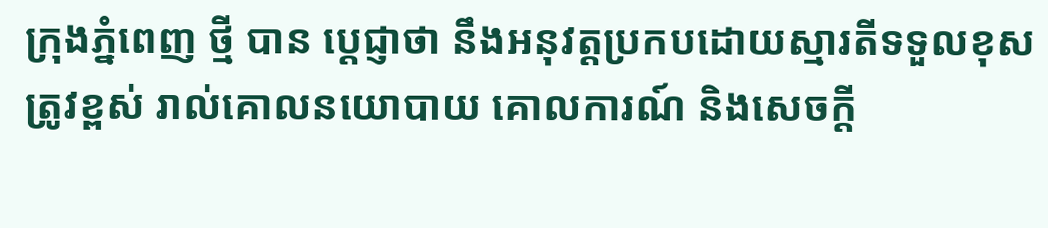ក្រុងភ្នំពេញ ថ្មី បាន ប្តេជ្ញាថា នឹងអនុវត្តប្រកបដោយស្មារតីទទួលខុសត្រូវខ្ពស់ រាល់គោលនយោបាយ គោលការណ៍ និងសេចក្តី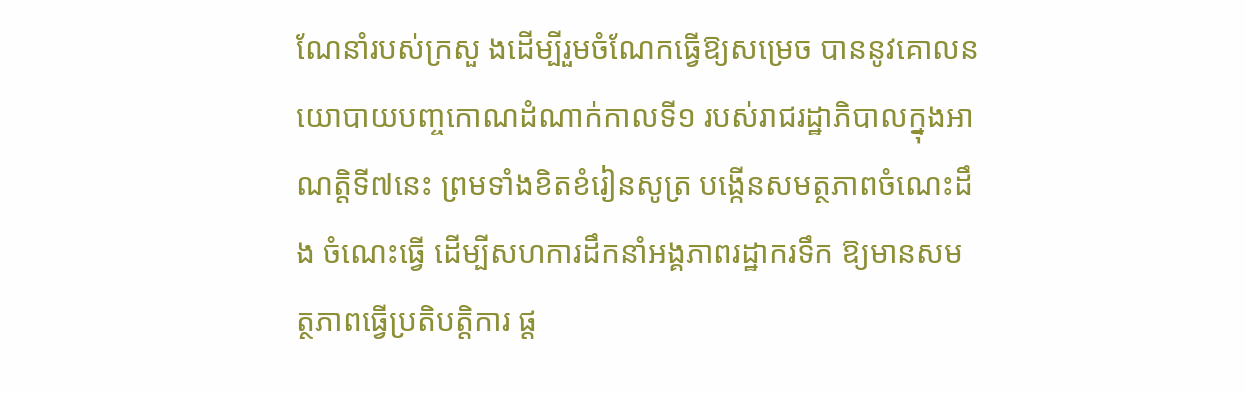ណែនាំរបស់ក្រសួ ងដើម្បីរួមចំណែកធ្វើឱ្យសម្រេច បាននូវគោលនយោបាយបញ្ចកោណដំណាក់កាលទី១ របស់រាជរដ្ឋាភិបាលក្នុងអាណត្តិទី៧នេះ ព្រមទាំងខិតខំរៀនសូត្រ បង្កើនសមត្ថភាពចំណេះដឹង ចំណេះធ្វើ ដើម្បីសហការដឹកនាំអង្គភាពរដ្ឋាករទឹក ឱ្យមានសមត្ថភាពធ្វើប្រតិបត្តិការ ផ្ត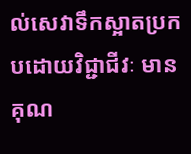ល់សេវាទឹកស្អាតប្រកបដោយវិជ្ជាជីវៈ មានគុណ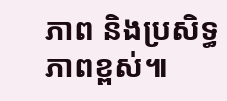ភាព និងប្រសិទ្ធភាពខ្ពស់៕